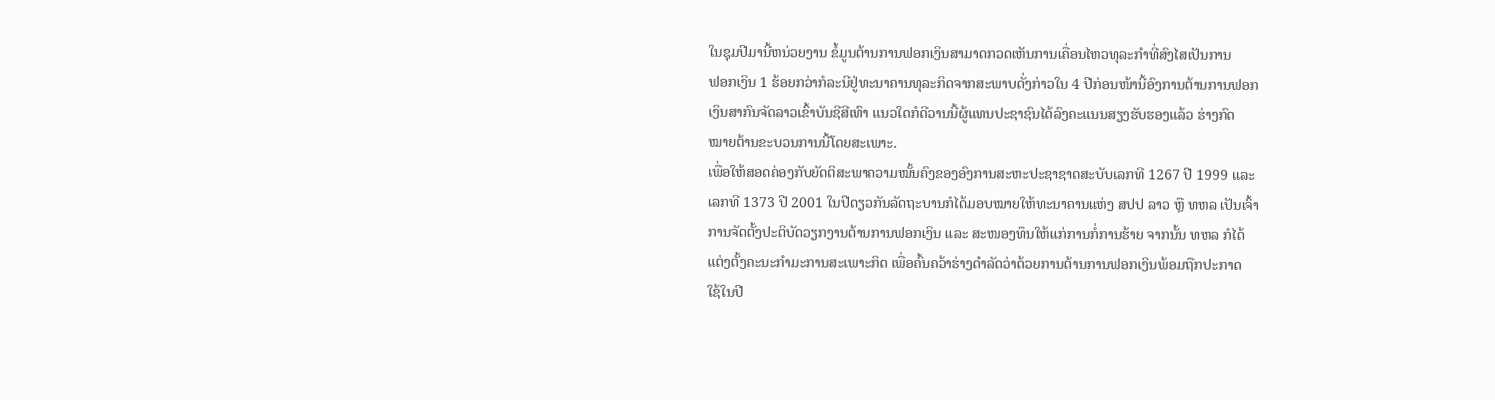ໃນຊຸມປີມານີ້ຫນ່ວຍງານ ຂໍ້ມູນຕ້ານການຟອກເງິນສາມາດກວດເຫັນການເຄື່ອນໄຫວທຸລະກຳທີ່ສົງໄສເປັນການ
ຟອກເງິນ 1 ຮ້ອຍກວ່າກໍລະນີຢູ່ທະນາຄານທຸລະກິດຈາກສະພາບດັ່ງກ່າວໃນ 4 ປີກ່ອນໜ້ານີ້ອົງການຕ້ານການຟອກ
ເງິນສາກົນຈັດລາວເຂົ້າບັນຊີສີເທົາ ແນວໃດກໍດີວານນີ້ຜູ້ແທນປະຊາຊົນໄດ້ລົງຄະແນນສຽງຮັບຮອງແລ້ວ ຮ່າງກົດ
ໝາຍຕ້ານຂະບວນການນີ້ໂດຍສະເພາະ.
ເພື່ອໃຫ້ສອດຄ່ອງກັບຍັດຕິສະພາຄວາມໝັ້ນຄົງຂອງອົງການສະຫະປະຊາຊາດສະບັບເລກທີ 1267 ປີ 1999 ແລະ
ເລກທີ 1373 ປີ 2001 ໃນປີດຽວກັນລັດຖະບານກໍໄດ້ມອບໝາຍໃຫ້ທະນາຄານແຫ່ງ ສປປ ລາວ ຫຼື ທຫລ ເປັນເຈົ້າ
ການຈັດຕັ້ງປະຕິບັດວຽກງານຕ້ານການຟອກເງິນ ແລະ ສະໜອງທຶນໃຫ້ແກ່ການກໍ່ການຮ້າຍ ຈາກນັ້ນ ທຫລ ກໍໄດ້
ແຕ່ງຕັ້ງຄະນະກຳມະການສະເພາະກິດ ເພື່ອຄົ້ນຄວ້າຮ່າງດຳລັດວ່າດ້ວຍການຕ້ານການຟອກເງິນພ້ອມຖືກປະກາດ
ໃຊ້ໃນປີ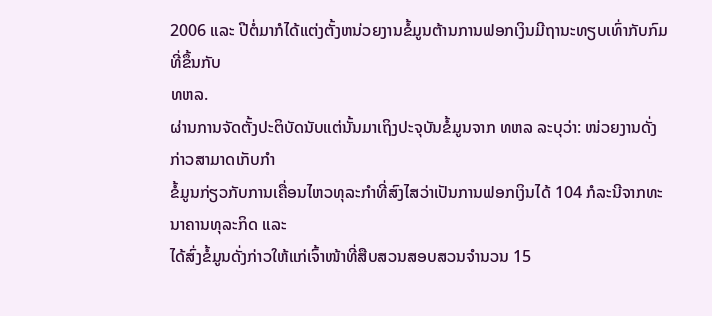2006 ແລະ ປີຕໍ່ມາກໍໄດ້ແຕ່ງຕັ້ງຫນ່ວຍງານຂໍ້ມູນຕ້ານການຟອກເງິນມີຖານະທຽບເທົ່າກັບກົມທີ່ຂຶ້ນກັບ
ທຫລ.
ຜ່ານການຈັດຕັ້ງປະຕິບັດນັບແຕ່ນັ້ນມາເຖິງປະຈຸບັນຂໍ້ມູນຈາກ ທຫລ ລະບຸວ່າ: ໜ່ວຍງານດັ່ງກ່າວສາມາດເກັບກຳ
ຂໍ້ມູນກ່ຽວກັບການເຄື່ອນໄຫວທຸລະກຳທີ່ສົງໄສວ່າເປັນການຟອກເງິນໄດ້ 104 ກໍລະນີຈາກທະນາຄານທຸລະກິດ ແລະ
ໄດ້ສົ່ງຂໍ້ມູນດັ່ງກ່າວໃຫ້ແກ່ເຈົ້າໜ້າທີ່ສືບສວນສອບສວນຈຳນວນ 15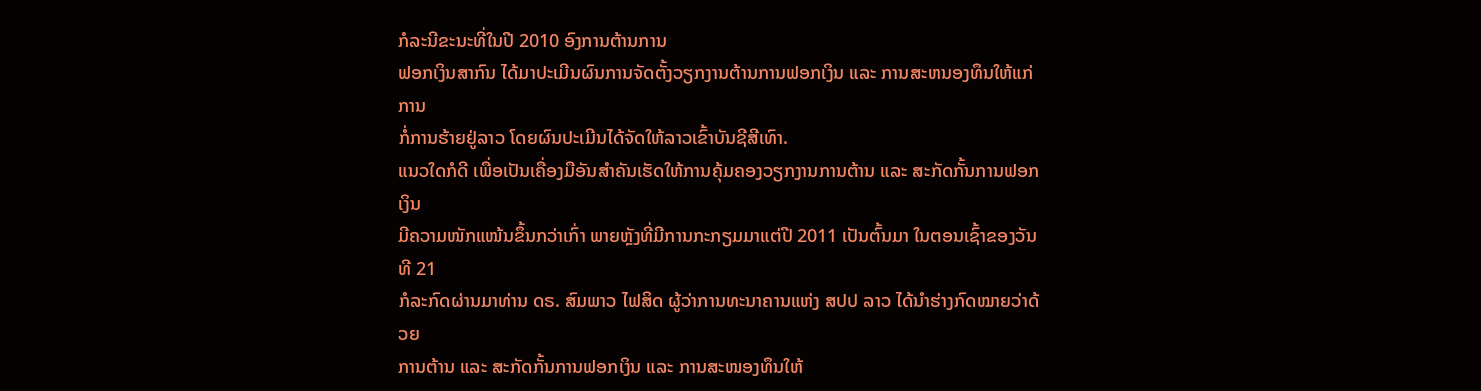ກໍລະນີຂະນະທີ່ໃນປີ 2010 ອົງການຕ້ານການ
ຟອກເງິນສາກົນ ໄດ້ມາປະເມີນຜົນການຈັດຕັ້ງວຽກງານຕ້ານການຟອກເງິນ ແລະ ການສະຫນອງທຶນໃຫ້ແກ່ການ
ກໍ່ການຮ້າຍຢູ່ລາວ ໂດຍຜົນປະເມີນໄດ້ຈັດໃຫ້ລາວເຂົ້າບັນຊີສີເທົາ.
ແນວໃດກໍດີ ເພື່ອເປັນເຄື່ອງມືອັນສຳຄັນເຮັດໃຫ້ການຄຸ້ມຄອງວຽກງານການຕ້ານ ແລະ ສະກັດກັ້ນການຟອກເງິນ
ມີຄວາມໜັກແໜ້ນຂຶ້ນກວ່າເກົ່າ ພາຍຫຼັງທີ່ມີການກະກຽມມາແຕ່ປີ 2011 ເປັນຕົ້ນມາ ໃນຕອນເຊົ້າຂອງວັນທີ 21
ກໍລະກົດຜ່ານມາທ່ານ ດຣ. ສົມພາວ ໄຟສິດ ຜູ້ວ່າການທະນາຄານແຫ່ງ ສປປ ລາວ ໄດ້ນຳຮ່າງກົດໝາຍວ່າດ້ວຍ
ການຕ້ານ ແລະ ສະກັດກັ້ນການຟອກເງິນ ແລະ ການສະໜອງທຶນໃຫ້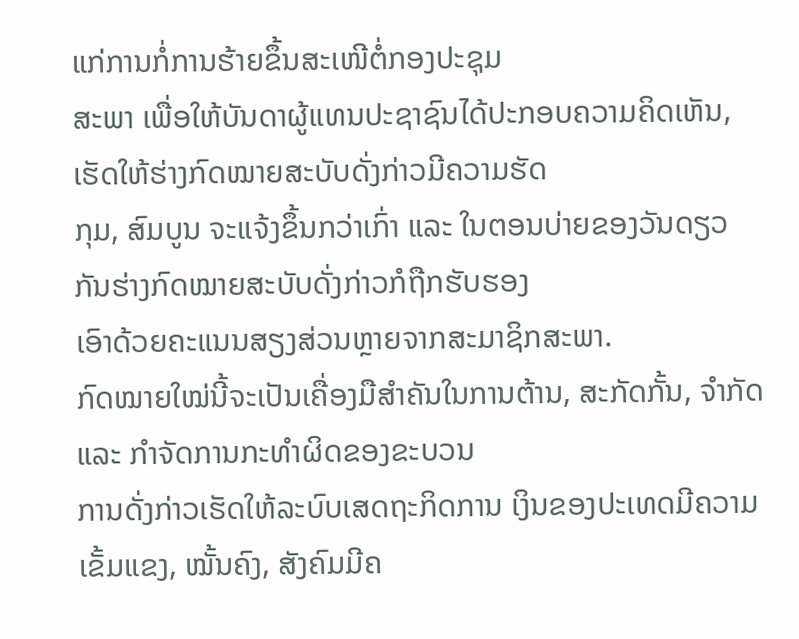ແກ່ການກໍ່ການຮ້າຍຂຶ້ນສະເໜີຕໍ່ກອງປະຊຸມ
ສະພາ ເພື່ອໃຫ້ບັນດາຜູ້ແທນປະຊາຊົນໄດ້ປະກອບຄວາມຄິດເຫັນ, ເຮັດໃຫ້ຮ່າງກົດໝາຍສະບັບດັ່ງກ່າວມີຄວາມຮັດ
ກຸມ, ສົມບູນ ຈະແຈ້ງຂຶ້ນກວ່າເກົ່າ ແລະ ໃນຕອນບ່າຍຂອງວັນດຽວກັນຮ່າງກົດໝາຍສະບັບດັ່ງກ່າວກໍຖືກຮັບຮອງ
ເອົາດ້ວຍຄະແນນສຽງສ່ວນຫຼາຍຈາກສະມາຊິກສະພາ.
ກົດໝາຍໃໝ່ນີ້ຈະເປັນເຄື່ອງມືສຳຄັນໃນການຕ້ານ, ສະກັດກັ້ນ, ຈຳກັດ ແລະ ກຳຈັດການກະທຳຜິດຂອງຂະບວນ
ການດັ່ງກ່າວເຮັດໃຫ້ລະບົບເສດຖະກິດການ ເງິນຂອງປະເທດມີຄວາມເຂັ້ມແຂງ, ໝັ້ນຄົງ, ສັງຄົມມີຄ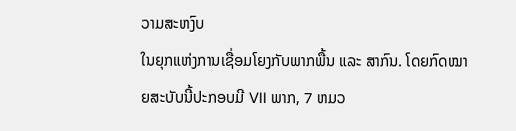ວາມສະຫງົບ
ໃນຍຸກແຫ່ງການເຊື່ອມໂຍງກັບພາກພື້ນ ແລະ ສາກົນ. ໂດຍກົດໝາຍສະບັບນີ້ປະກອບມີ VII ພາກ, 7 ຫມວ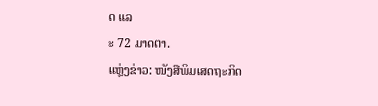ດ ແລ
ະ 72 ມາດຕາ.
ແຫຼ່ງຂ່າວ: ໜັງສືພິມເສດຖະກິດ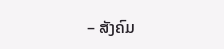– ສັງຄົມ